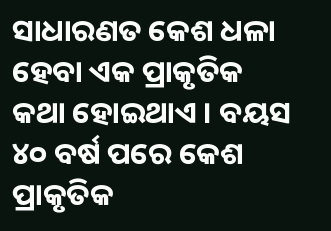ସାଧାରଣତ କେଶ ଧଳା ହେବା ଏକ ପ୍ରାକୃତିକ କଥା ହୋଇଥାଏ । ବୟସ ୪୦ ବର୍ଷ ପରେ କେଶ ପ୍ରାକୃତିକ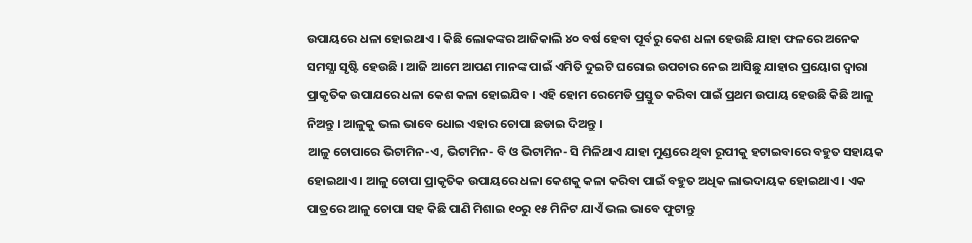ଉପାୟରେ ଧଳା ହୋଇଥାଏ । କିଛି ଲୋକଙ୍କର ଆଜିକାଲି ୪୦ ବର୍ଷ ହେବା ପୂର୍ବରୁ କେଶ ଧଳା ହେଉଛି ଯାହା ଫଳରେ ଅନେକ ସମସ୍ଯା ସୃଷ୍ଟି ହେଉଛି । ଆଜି ଆମେ ଆପଣ ମାନଙ୍କ ପାଇଁ ଏମିତି ଦୁଇଟି ଘରୋଇ ଉପଚାର ନେଇ ଆସିଛୁ ଯାହାର ପ୍ରୟୋଗ ଦ୍ଵାରା ପ୍ରାକୃତିକ ଉପାଯରେ ଧଳା କେଶ କଳା ହୋଇଯିବ । ଏହି ହୋମ ରେମେଡି ପ୍ରସ୍ତୁତ କରିବା ପାଇଁ ପ୍ରଥମ ଉପାୟ ହେଉଛି କିଛି ଆଳୁ ନିଅନ୍ତୁ । ଆଳୁକୁ ଭଲ ଭାବେ ଧୋଇ ଏହାର ଚୋପା ଛଡାଇ ଦିଅନ୍ତୁ ।
ଆଳୁ ଚୋପାରେ ଭିଟାମିନ-ଏ, ଭିଟାମିନ- ବି ଓ ଭିଟାମିନ- ସି ମିଳିଥାଏ ଯାହା ମୁଣ୍ଡରେ ଥିବା ରୂପୀକୁ ହଟାଇବାରେ ବହୁତ ସହାୟକ ହୋଇଥାଏ । ଆଳୁ ଚୋପା ପ୍ରାକୃତିକ ଉପାୟରେ ଧଳା କେଶକୁ କଳା କରିବା ପାଇଁ ବହୁତ ଅଧିକ ଲାଭଦାୟକ ହୋଇଥାଏ । ଏକ ପାତ୍ରରେ ଆଳୁ ଚୋପା ସହ କିଛି ପାଣି ମିଶାଇ ୧୦ରୁ ୧୫ ମିନିଟ ଯାଏଁ ଭଲ ଭାବେ ଫୁଟାନ୍ତୁ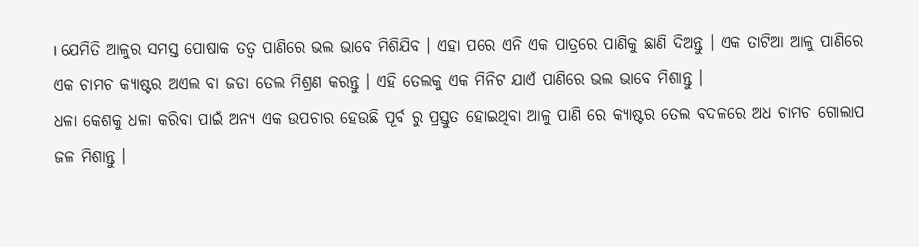। ଯେମିତି ଆଳୁର ସମସ୍ତ ପୋଷାକ ତତ୍ଵ ପାଣିରେ ଭଲ ଭାବେ ମିଶିଯିବ । ଏହା ପରେ ଏନି ଏକ ପାତ୍ରରେ ପାଣିକୁ ଛାଣି ଦିଅନ୍ତୁ । ଏକ ତାଟିଆ ଆଳୁ ପାଣିରେ ଏକ ଚାମଚ କ୍ୟାଷ୍ଟର ଅଏଲ ବା ଜଡା ତେଲ ମିଶ୍ରଣ କରନ୍ତୁ । ଏହି ତେଲକୁ ଏକ ମିନିଟ ଯାଏଁ ପାଣିରେ ଭଲ ଭାବେ ମିଶାନ୍ତୁ ।
ଧଳା କେଶକୁ ଧଳା କରିବା ପାଇଁ ଅନ୍ୟ ଏକ ଉପଚାର ହେଉଛି ପୂର୍ବ ରୁ ପ୍ରସ୍ତୁତ ହୋଇଥିବା ଆଳୁ ପାଣି ରେ କ୍ୟାଷ୍ଟର ତେଲ ବଦଳରେ ଅଧ ଚାମଚ ଗୋଲାପ ଜଳ ମିଶାନ୍ତୁ ।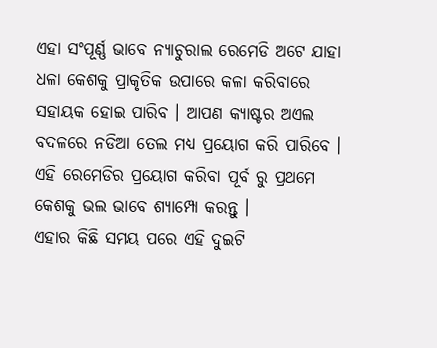ଏହା ସଂପୂର୍ଣ୍ଣ ଭାବେ ନ୍ଯାଚୁରାଲ ରେମେଡି ଅଟେ ଯାହା ଧଳା କେଶକୁ ପ୍ରାକୃତିକ ଉପାରେ କଳା କରିବାରେ ସହାୟକ ହୋଇ ପାରିବ । ଆପଣ କ୍ୟାଷ୍ଟର ଅଏଲ ବଦଳରେ ନଡିଆ ତେଲ ମଧ୍ୟ ପ୍ରୟୋଗ କରି ପାରିବେ । ଏହି ରେମେଡିର ପ୍ରୟୋଗ କରିବା ପୂର୍ବ ରୁ ପ୍ରଥମେ କେଶକୁ ଭଲ ଭାବେ ଶ୍ୟାମ୍ପୋ କରନ୍ତୁ ।
ଏହାର କିଛି ସମୟ ପରେ ଏହି ଦୁଇଟି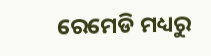ରେମେଡି ମଧ୍ୟରୁ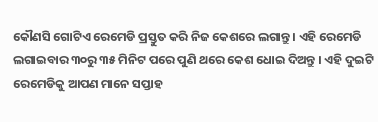କୌଣସି ଗୋଟିଏ ରେମେଡି ପ୍ରସ୍ତୁତ କରି ନିଜ କେଶରେ ଲଗାନ୍ତୁ । ଏହି ରେମେଡି ଲଗାଇବାର ୩୦ରୁ ୩୫ ମିନିଟ ପରେ ପୁଣି ଥରେ କେଶ ଧୋଇ ଦିଅନ୍ତୁ । ଏହି ଦୁଇଟି ରେମେଡିକୁ ଆପଣ ମାନେ ସପ୍ତାହ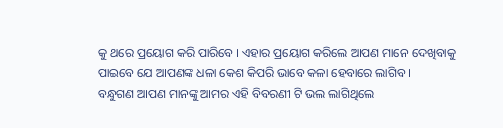କୁ ଥରେ ପ୍ରୟୋଗ କରି ପାରିବେ । ଏହାର ପ୍ରୟୋଗ କରିଲେ ଆପଣ ମାନେ ଦେଖିବାକୁ ପାଇବେ ଯେ ଆପଣଙ୍କ ଧଳା କେଶ କିପରି ଭାବେ କଳା ହେବାରେ ଲାଗିବ ।
ବନ୍ଧୁଗଣ ଆପଣ ମାନଙ୍କୁ ଆମର ଏହି ବିବରଣୀ ଟି ଭଲ ଲାଗିଥିଲେ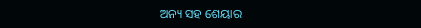ଅନ୍ୟ ସହ ଶେୟାର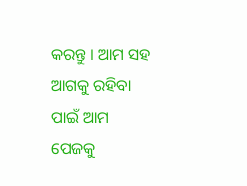କରନ୍ତୁ । ଆମ ସହ ଆଗକୁ ରହିବା ପାଇଁ ଆମ ପେଜକୁ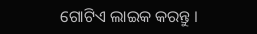ଗୋଟିଏ ଲାଇକ କରନ୍ତୁ ।